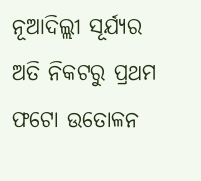ନୂଆଦିଲ୍ଲୀ ସୂର୍ଯ୍ୟର ଅତି ନିକଟରୁ ପ୍ରଥମ ଫଟୋ ଉତୋଳନ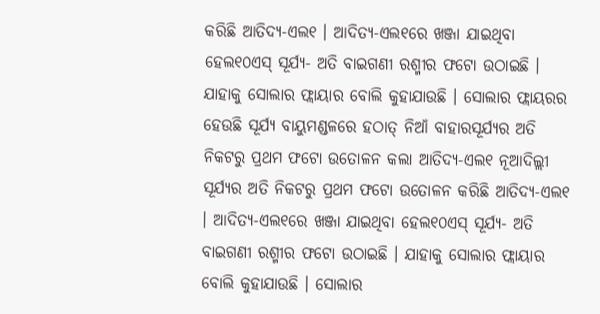କରିଛି ଆତିଦ୍ୟ-ଏଲ୧ । ଆଦିତ୍ୟ-ଏଲ୧ରେ ଖଞ୍ଜା ଯାଇଥିବା ହେଲ୧୦ଏସ୍ ସୂର୍ଯ୍ୟ- ଅତି ବାଇଗଣୀ ରଶ୍ମୀର ଫଟୋ ଉଠାଇଛି । ଯାହାକୁ ସୋଲାର ଫ୍ଲାୟାର ବୋଲି କୁହାଯାଉଛି । ସୋଲାର ଫ୍ଲାୟରର ହେଉଛି ସୂର୍ଯ୍ୟ ବାୟୁମଣ୍ଡଳରେ ହଠାତ୍ ନିଆଁ ବାହାରସୂର୍ଯ୍ୟର ଅତି ନିକଟରୁ ପ୍ରଥମ ଫଟୋ ଉତୋଳନ କଲା ଆତିଦ୍ୟ-ଏଲ୧ ନୂଆଦିଲ୍ଲୀ ସୂର୍ଯ୍ୟର ଅତି ନିକଟରୁ ପ୍ରଥମ ଫଟୋ ଉତୋଳନ କରିଛି ଆତିଦ୍ୟ-ଏଲ୧ । ଆଦିତ୍ୟ-ଏଲ୧ରେ ଖଞ୍ଜା ଯାଇଥିବା ହେଲ୧୦ଏସ୍ ସୂର୍ଯ୍ୟ- ଅତି ବାଇଗଣୀ ରଶ୍ମୀର ଫଟୋ ଉଠାଇଛି । ଯାହାକୁ ସୋଲାର ଫ୍ଲାୟାର ବୋଲି କୁହାଯାଉଛି । ସୋଲାର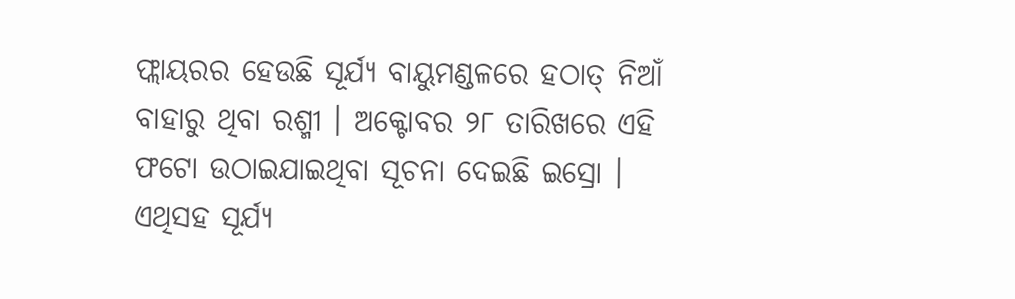ଫ୍ଲାୟରର ହେଉଛି ସୂର୍ଯ୍ୟ ବାୟୁମଣ୍ଡଳରେ ହଠାତ୍ ନିଆଁ ବାହାରୁ ଥିବା ରଶ୍ମୀ । ଅକ୍ଟୋବର ୨୮ ତାରିଖରେ ଏହି ଫଟୋ ଉଠାଇଯାଇଥିବା ସୂଚନା ଦେଇଛି ଇସ୍ରୋ । ଏଥିସହ ସୂର୍ଯ୍ୟ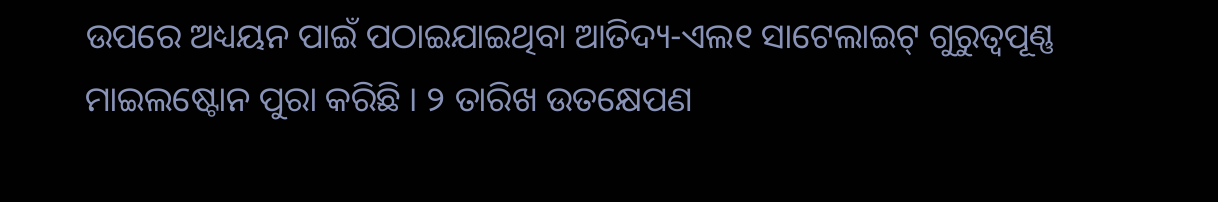ଉପରେ ଅଧ୍ୟୟନ ପାଇଁ ପଠାଇଯାଇଥିବା ଆତିଦ୍ୟ-ଏଲ୧ ସାଟେଲାଇଟ୍ ଗୁରୁତ୍ୱପୂଣ୍ଣ ମାଇଲଷ୍ଟୋନ ପୁରା କରିଛି । ୨ ତାରିଖ ଉତକ୍ଷେପଣ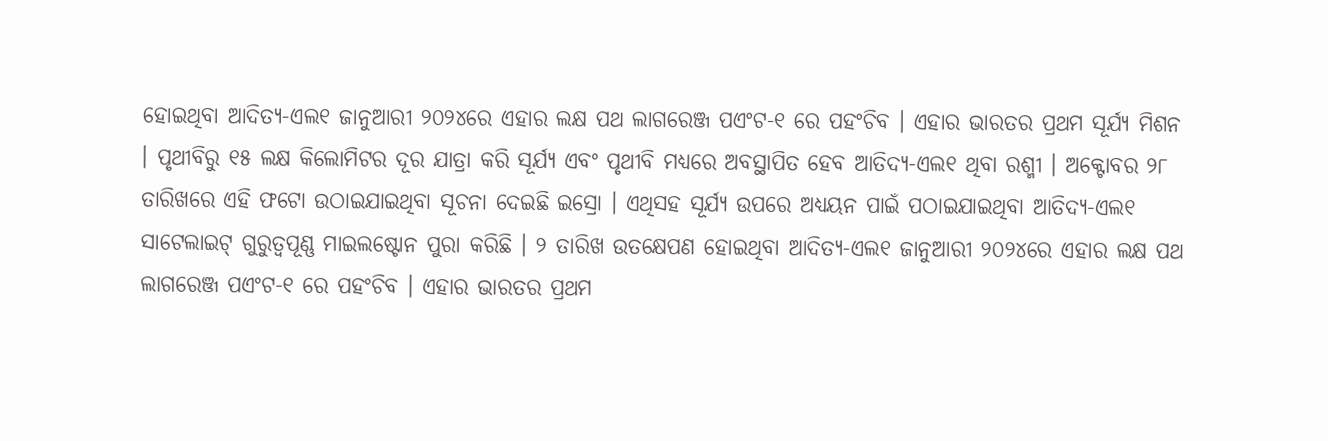ହୋଇଥିବା ଆଦିତ୍ୟ-ଏଲ୧ ଜାନୁଆରୀ ୨୦୨୪ରେ ଏହାର ଲକ୍ଷ ପଥ ଲାଗରେଞ୍ଜ ପଏଂଟ-୧ ରେ ପହଂଚିବ । ଏହାର ଭାରତର ପ୍ରଥମ ସୂର୍ଯ୍ୟ ମିଶନ । ପୃଥୀବିରୁ ୧୫ ଲକ୍ଷ କିଲୋମିଟର ଦୂର ଯାତ୍ରା କରି ସୂର୍ଯ୍ୟ ଏବଂ ପୃଥୀବି ମଧ୍ୟରେ ଅବସ୍ଥାପିତ ହେବ ଆତିଦ୍ୟ-ଏଲ୧ ଥିବା ରଶ୍ମୀ । ଅକ୍ଟୋବର ୨୮ ତାରିଖରେ ଏହି ଫଟୋ ଉଠାଇଯାଇଥିବା ସୂଚନା ଦେଇଛି ଇସ୍ରୋ । ଏଥିସହ ସୂର୍ଯ୍ୟ ଉପରେ ଅଧ୍ୟୟନ ପାଇଁ ପଠାଇଯାଇଥିବା ଆତିଦ୍ୟ-ଏଲ୧ ସାଟେଲାଇଟ୍ ଗୁରୁତ୍ୱପୂଣ୍ଣ ମାଇଲଷ୍ଟୋନ ପୁରା କରିଛି । ୨ ତାରିଖ ଉତକ୍ଷେପଣ ହୋଇଥିବା ଆଦିତ୍ୟ-ଏଲ୧ ଜାନୁଆରୀ ୨୦୨୪ରେ ଏହାର ଲକ୍ଷ ପଥ ଲାଗରେଞ୍ଜ ପଏଂଟ-୧ ରେ ପହଂଚିବ । ଏହାର ଭାରତର ପ୍ରଥମ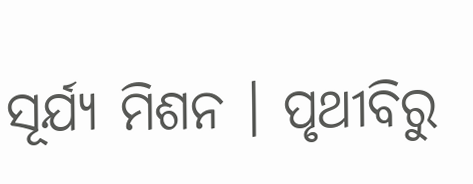ସୂର୍ଯ୍ୟ ମିଶନ । ପୃଥୀବିରୁ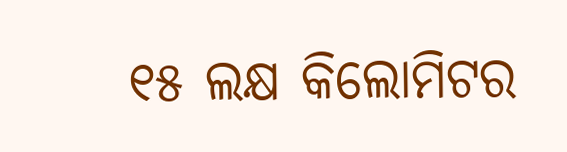୧୫ ଲକ୍ଷ କିଲୋମିଟର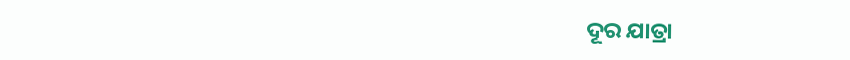ଦୂର ଯାତ୍ରା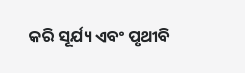କରି ସୂର୍ଯ୍ୟ ଏବଂ ପୃଥୀବି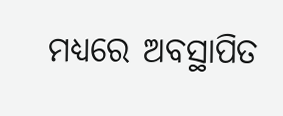ମଧ୍ୟରେ ଅବସ୍ଥାପିତ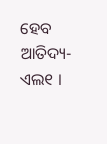ହେବ ଆତିଦ୍ୟ-ଏଲ୧ ।